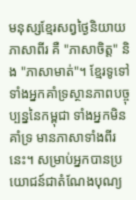មនុស្សខ្មែរសព្វថ្ងៃនិយាយភាសាពីរ គឺ "ភាសាចិត្ត" និង "ភាសាមាត់"។ ខ្មែរទូទៅ ទាំងអ្នកគាំទ្រស្ថានភាពបច្ចុប្បន្ននៃកម្ពុជា ទាំងអ្នកមិនគាំទ្រ មានភាសាទាំងពីរនេះ។ សម្រាប់អ្នកបានប្រយោជន៍ជាតំណែងបុណ្យ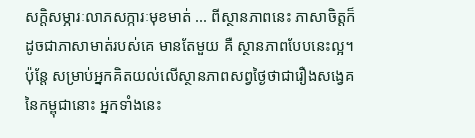សក្តិសម្ភារៈលាភសក្ការៈមុខមាត់ ... ពីស្ថានភាពនេះ ភាសាចិត្តក៏ដូចជាភាសាមាត់របស់គេ មានតែមួយ គឺ ស្ថានភាពបែបនេះល្អ។ ប៉ុន្តែ សម្រាប់អ្នកគិតយល់លើស្ថានភាពសព្វថ្ងៃថាជារឿងសង្វេគនៃកម្ពុជានោះ អ្នកទាំងនេះ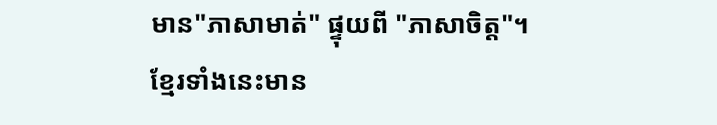មាន"ភាសាមាត់" ផ្ទុយពី "ភាសាចិត្ត"។ ខ្មែរទាំងនេះមាន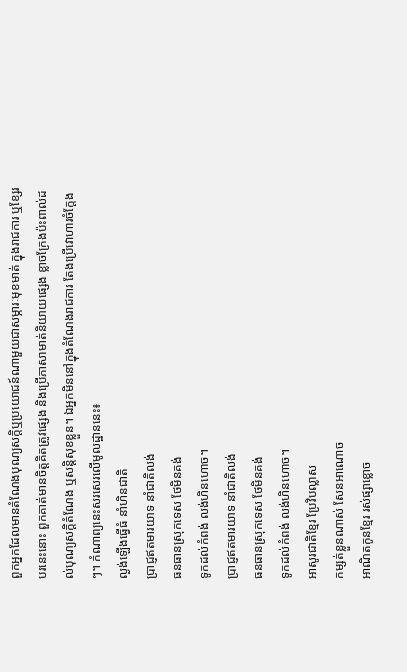ពួកអ្នកដែលមានតំណែងបុណ្យសក្តិឬប្រយោជន៍ណាមួយជាសម្ភារៈមុខមាត់ ក្នុងរាជការ ឬខ្សែរបរនេះនោះ ពួកគាត់មានចិត្តគិតត្រូវផ្សេង និងប្រើភាសាមាត់និយាយផ្សេង ខ្លាចក្រែងប៉ះពាល់ដល់បុណ្យសក្ដិតំណែង ឬសន្តិសុខខ្លួន។ ឯអ្នកមិននៅក្នុងតំណែងរាជការ តែងប្រើវោហារចំក្ដែងៗ។ កំណាព្យនេះសរសេរលើមូលដ្ឋាននេះ៖
ល្ងង់ឡើងធ្វើធំ នាំហិនជាតិ
ប្រាជ្ញឥតមារយាទ នាំជាតិលង់
ធនធានស្រុកទេស ថែមិនគង់
ទូកដល់កំពង់ លង់ហិនហោច។
ប្រាជ្ញឥតមារយាទ នាំជាតិលង់
ធនធានស្រុកទេស ថែមិនគង់
ទូកដល់កំពង់ លង់ហិនហោច។
អាសូរជាតិខ្មែរ ប្រែវិបល្លាស
កម្សត់ខ្លួនណាស់ សែនអាណោច
អាណិតកូនខ្មែរ រស់ផ្សាខ្លោច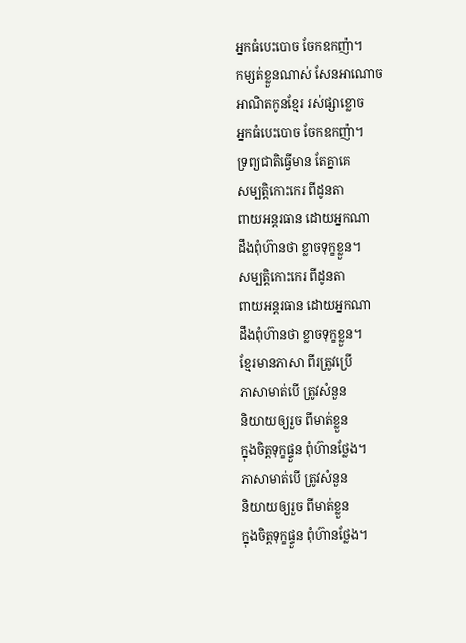អ្នកធំបេះបោច ចែកឧកញ៉ា។
កម្សត់ខ្លួនណាស់ សែនអាណោច
អាណិតកូនខ្មែរ រស់ផ្សាខ្លោច
អ្នកធំបេះបោច ចែកឧកញ៉ា។
ទ្រព្យជាតិធ្វើមាន តែគ្នាគេ
សម្បត្តិកោះកេរ ពីដូនតា
ពាយអន្តរធាន ដោយអ្នកណា
ដឹងពុំហ៊ានថា ខ្លាចទុក្ខខ្លួន។
សម្បត្តិកោះកេរ ពីដូនតា
ពាយអន្តរធាន ដោយអ្នកណា
ដឹងពុំហ៊ានថា ខ្លាចទុក្ខខ្លួន។
ខ្មែរមានភាសា ពីរត្រូវប្រើ
ភាសាមាត់បើ ត្រូវសំនួន
និយាយឲ្យរួច ពីមាត់ខ្លួន
ក្នុងចិត្តទុក្ខផ្ទួន ពុំហ៊ានថ្លែង។
ភាសាមាត់បើ ត្រូវសំនួន
និយាយឲ្យរួច ពីមាត់ខ្លួន
ក្នុងចិត្តទុក្ខផ្ទួន ពុំហ៊ានថ្លែង។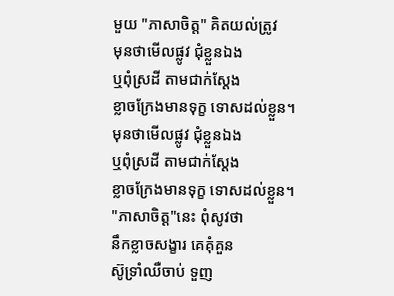មួយ "ភាសាចិត្ត" គិតយល់ត្រូវ
មុនថាមើលផ្លូវ ជុំខ្លួនឯង
ឬពុំស្រដី តាមជាក់ស្ដែង
ខ្លាចក្រែងមានទុក្ខ ទោសដល់ខ្លួន។
មុនថាមើលផ្លូវ ជុំខ្លួនឯង
ឬពុំស្រដី តាមជាក់ស្ដែង
ខ្លាចក្រែងមានទុក្ខ ទោសដល់ខ្លួន។
"ភាសាចិត្ត"នេះ ពុំសូវថា
នឹកខ្លាចសង្ខារ គេគុំគួន
ស៊ូទ្រាំឈឺចាប់ ទួញ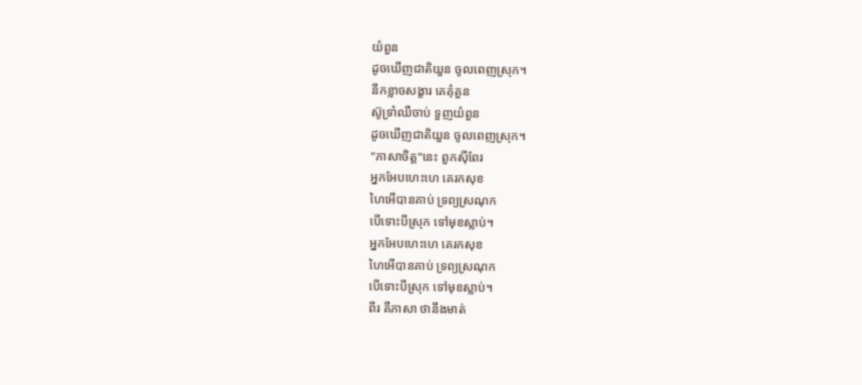យំពួន
ដូចឃើញជាតិយួន ចូលពេញស្រុក។
នឹកខ្លាចសង្ខារ គេគុំគួន
ស៊ូទ្រាំឈឺចាប់ ទួញយំពួន
ដូចឃើញជាតិយួន ចូលពេញស្រុក។
"ភាសាចិត្ត"នេះ ពួកស៊ីពែរ
អ្នកអែបហេះហេ គេរកសុខ
ហៃអើបានគាប់ ទ្រព្យស្រណុក
បើទោះបីស្រុក ទៅមុខស្លាប់។
អ្នកអែបហេះហេ គេរកសុខ
ហៃអើបានគាប់ ទ្រព្យស្រណុក
បើទោះបីស្រុក ទៅមុខស្លាប់។
ពីរ គឺភាសា ថានឹងមាត់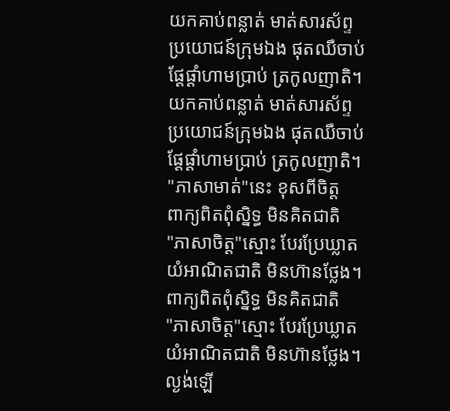យកគាប់ពន្លាត់ មាត់សារស័ព្ទ
ប្រយោជន៍ក្រុមឯង ផុតឈឺចាប់
ផ្ដែផ្ដាំហាមប្រាប់ ត្រកូលញាតិ។
យកគាប់ពន្លាត់ មាត់សារស័ព្ទ
ប្រយោជន៍ក្រុមឯង ផុតឈឺចាប់
ផ្ដែផ្ដាំហាមប្រាប់ ត្រកូលញាតិ។
"ភាសាមាត់"នេះ ខុសពីចិត្ត
ពាក្យពិតពុំស្និទ្ធ មិនគិតជាតិ
"ភាសាចិត្ត"ស្មោះ បែរប្រែឃ្លាត
យំអាណិតជាតិ មិនហ៊ានថ្លែង។
ពាក្យពិតពុំស្និទ្ធ មិនគិតជាតិ
"ភាសាចិត្ត"ស្មោះ បែរប្រែឃ្លាត
យំអាណិតជាតិ មិនហ៊ានថ្លែង។
ល្ងង់ឡើ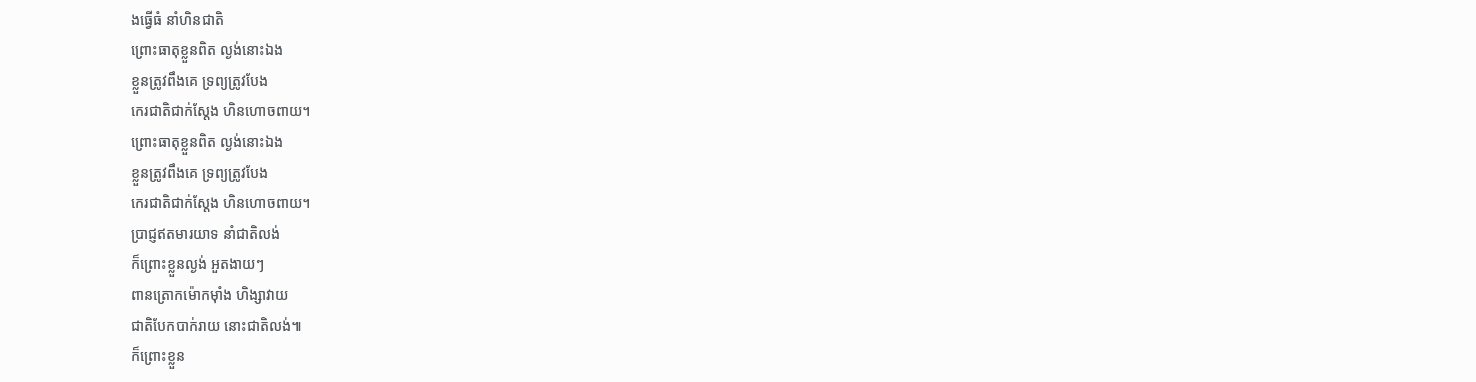ងធ្វើធំ នាំហិនជាតិ
ព្រោះធាតុខ្លួនពិត ល្ងង់នោះឯង
ខ្លួនត្រូវពឹងគេ ទ្រព្យត្រូវបែង
កេរជាតិជាក់ស្ដែង ហិនហោចពាយ។
ព្រោះធាតុខ្លួនពិត ល្ងង់នោះឯង
ខ្លួនត្រូវពឹងគេ ទ្រព្យត្រូវបែង
កេរជាតិជាក់ស្ដែង ហិនហោចពាយ។
ប្រាជ្ញឥតមារយាទ នាំជាតិលង់
ក៏ព្រោះខ្លួនល្ងង់ អួតងាយៗ
ពានត្រោកម៉ោកម៉ាំង ហិង្សាវាយ
ជាតិបែកបាក់រាយ នោះជាតិលង់៕
ក៏ព្រោះខ្លួន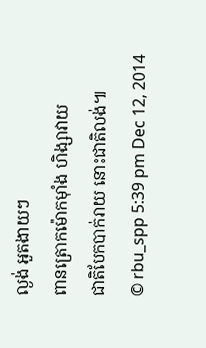ល្ងង់ អួតងាយៗ
ពានត្រោកម៉ោកម៉ាំង ហិង្សាវាយ
ជាតិបែកបាក់រាយ នោះជាតិលង់៕
© rbu_spp 5:39 pm Dec 12, 2014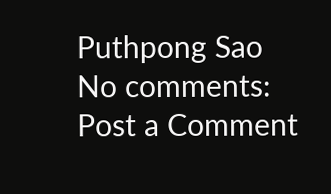Puthpong Sao
No comments:
Post a Comment